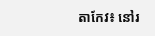តាកែវ៖ នៅរ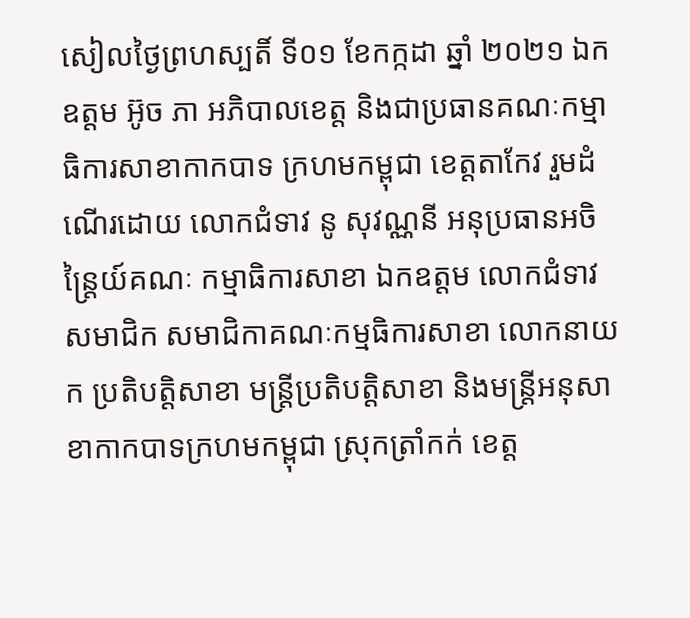សៀលថ្ងៃព្រហស្បតិ៍ ទី០១ ខែកក្កដា ឆ្នាំ ២០២១ ឯកឧត្តម អ៊ូច ភា អភិបាលខេត្ត និងជាប្រធានគណៈកម្មាធិការសាខាកាកបាទ ក្រហមកម្ពុជា ខេត្តតាកែវ រួមដំណើរដោយ លោកជំទាវ នូ សុវណ្ណនី អនុប្រធានអចិន្ត្រៃយ៍គណៈ កម្មាធិការសាខា ឯកឧត្តម លោកជំទាវ សមាជិក សមាជិកាគណៈកម្មធិការសាខា លោកនាយក ប្រតិបត្តិសាខា មន្ត្រីប្រតិបត្តិសាខា និងមន្រ្តីអនុសាខាកាកបាទក្រហមកម្ពុជា ស្រុកត្រាំកក់ ខេត្ត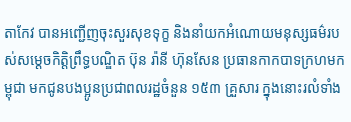តាកែវ បានអញ្ជើញចុះសួរសុខទុក្ខ និងនាំយកអំណោយមនុស្សធម៌របស់សម្តេចកិត្តិព្រឹទ្ធបណ្ឌិត ប៊ុន រ៉ានី ហ៊ុនសែន ប្រធានកាកបាទក្រហមកម្ពុជា មកជូនបងប្អូនប្រជាពលរដ្ឋចំនួន ១៥៣ គ្រួសារ ក្នុងនោះរលំទាំង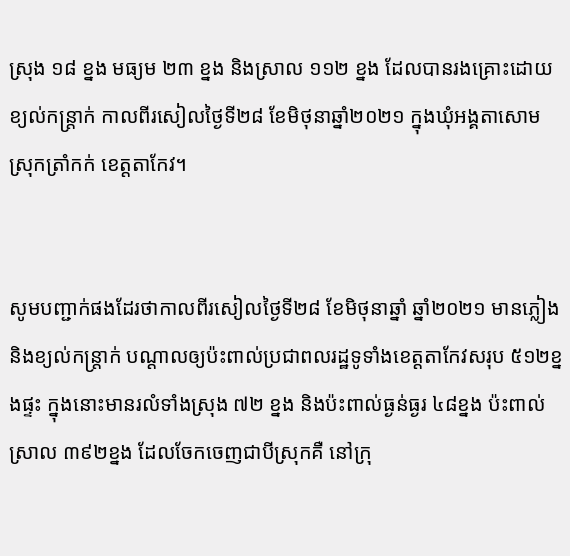ស្រុង ១៨ ខ្នង មធ្យម ២៣ ខ្នង និងស្រាល ១១២ ខ្នង ដែលបានរងគ្រោះដោយ ខ្យល់កន្ត្រាក់ កាលពីរសៀលថ្ងៃទី២៨ ខែមិថុនាឆ្នាំ២០២១ ក្នុងឃុំអង្គតាសោម ស្រុកត្រាំកក់ ខេត្តតាកែវ។


សូមបញ្ជាក់ផងដែរថាកាលពីរសៀលថ្ងៃទី២៨ ខែមិថុនាឆ្នាំ ឆ្នាំ២០២១ មានភ្លៀង និងខ្យល់កន្ត្រាក់ បណ្ដាលឲ្យប៉ះពាល់ប្រជាពលរដ្ឋទូទាំងខេត្តតាកែវសរុប ៥១២ខ្នងផ្ទះ ក្នុងនោះមានរលំទាំងស្រុង ៧២ ខ្នង និងប៉ះពាល់ធ្ងន់ធ្ងរ ៤៨ខ្នង ប៉ះពាល់ស្រាល ៣៩២ខ្នង ដែលចែកចេញជាបីស្រុកគឺ នៅក្រុ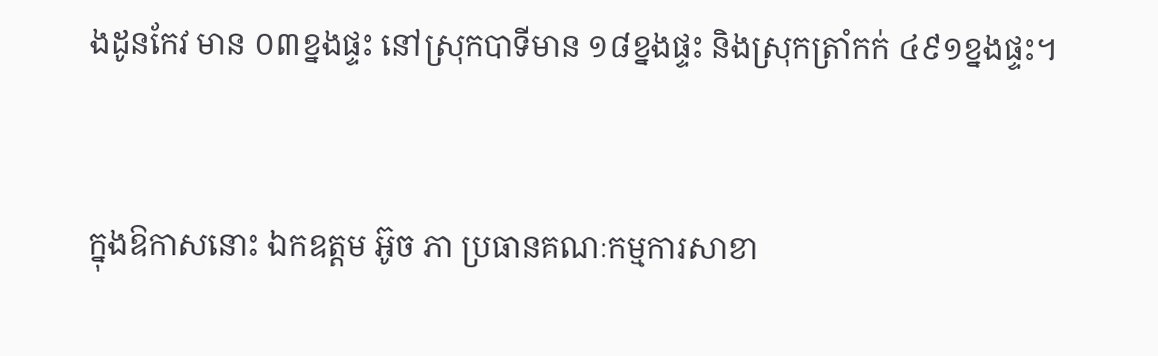ងដូនកែវ មាន ០៣ខ្នងផ្ទះ នៅស្រុកបាទីមាន ១៨ខ្នងផ្ទះ និងស្រុកត្រាំកក់ ៤៩១ខ្នងផ្ទះ។


ក្នុងឱកាសនោះ ឯកឧត្តម អ៊ូច ភា ប្រធានគណៈកម្មការសាខា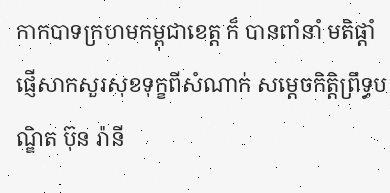កាកបាទក្រហមកម្ពុជាខេត្ត ក៏ បានពាំនាំ មតិផ្តាំផ្ញើសាកសួរសុខទុក្ខពីសំណាក់ សម្ដេចកិតិ្តព្រឹទ្ធបណ្ឌិត ប៊ុន រ៉ានី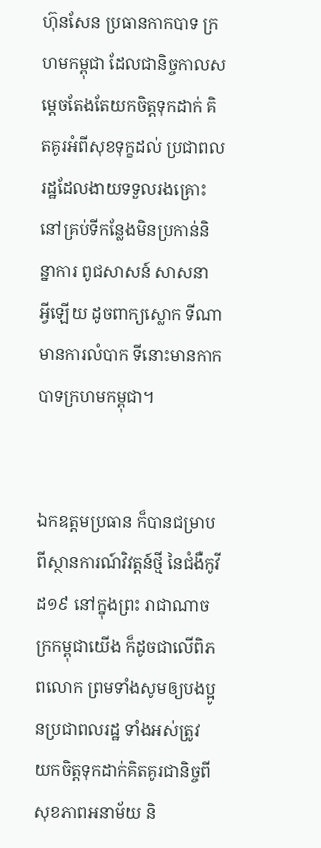ហ៊ុនសែន ប្រធានកាកបាទ ក្រហមកម្ពុជា ដែលជានិច្ចកាលសម្ដេចតែងតែយកចិត្តទុកដាក់ គិតគូរអំពីសុខទុក្ខដល់ ប្រជាពល រដ្ឋដែលងាយទទួលរងគ្រោះ នៅគ្រប់ទីកន្លែងមិនប្រកាន់និន្នាការ ពូជសាសន៍ សាសនា អ្វីឡើយ ដូចពាក្យស្លោក ទីណាមានការលំបាក ទីនោះមានកាកបាទក្រហមកម្ពុជា។


ឯកឧត្តមប្រធាន ក៏បានជម្រាបពីស្ថានការណ៍វិវត្តន៍ថ្មី នៃជំងឺកូវីដ១៩ នៅក្នុងព្រះ រាជាណាចក្រកម្ពុជាយើង ក៏ដូចជាលើពិភពលោក ព្រមទាំងសូមឲ្យបងប្អូនប្រជាពលរដ្ឋ ទាំងអស់ត្រូវ យកចិត្តទុកដាក់គិតគូរជានិច្ចពីសុខភាពអនាម័យ និ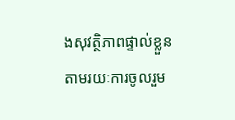ងសុវត្ថិភាពផ្ទាល់ខ្លួន តាមរយៈការចូលរួម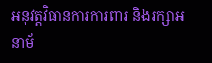អនុវត្តវិធានការការពារ និងរក្សាអនាម័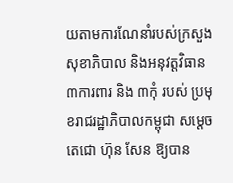យតាមការណែនាំរបស់ក្រសួងសុខាភិបាល និងអនុវត្តវិធាន ៣ការពារ និង ៣កុំ របស់ ប្រមុខរាជរដ្ឋាភិបាលកម្ពុជា សម្ដេចតេជោ ហ៊ុន សែន ឱ្យបាន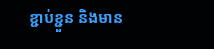ខ្ជាប់ខ្ជួន និងមាន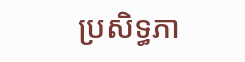ប្រសិទ្ធភា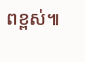ពខ្ពស់៕